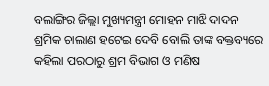ବଲାଙ୍ଗିର ଜିଲ୍ଲା ମୁଖ୍ୟମନ୍ତ୍ରୀ ମୋହନ ମାଝି ଦାଦନ ଶ୍ରମିକ ଚାଲାଣ ହଟେଇ ଦେବି ବୋଲି ତାଙ୍କ ବକ୍ତବ୍ୟରେ କହିଲା ପରଠାରୁ ଶ୍ରମ ବିଭାଗ ଓ ମଣିଷ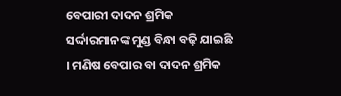ବେପାରୀ ଦାଦନ ଶ୍ରମିକ ସର୍ଦ୍ଦାରମାନଙ୍କ ମୁଣ୍ଡ ବିନ୍ଧା ବଢ଼ି ଯାଇଛି । ମଣିଷ ବେପାର ବା ଦାଦନ ଶ୍ରମିକ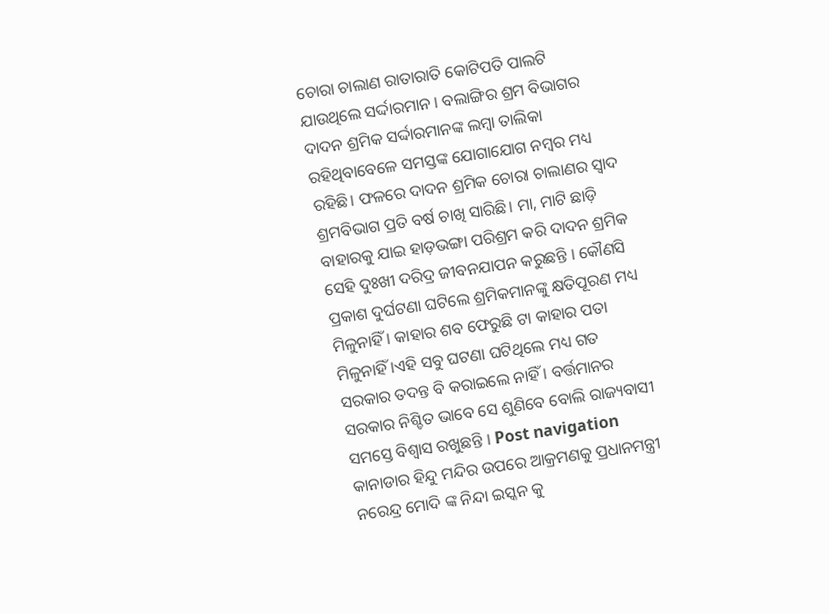ଚୋରା ଚାଲାଣ ରାତାରାତି କୋଟିପତି ପାଲଟି ଯାଉଥିଲେ ସର୍ଦ୍ଦାରମାନ । ବଲାଙ୍ଗିର ଶ୍ରମ ବିଭାଗର ଦାଦନ ଶ୍ରମିକ ସର୍ଦ୍ଦାରମାନଙ୍କ ଲମ୍ବା ତାଲିକା ରହିଥିବାବେଳେ ସମସ୍ତଙ୍କ ଯୋଗାଯୋଗ ନମ୍ବର ମଧ୍ୟ ରହିଛି। ଫଳରେ ଦାଦନ ଶ୍ରମିକ ଚୋରା ଚାଲାଣର ସ୍ଵାଦ ଶ୍ରମବିଭାଗ ପ୍ରତି ବର୍ଷ ଚାଖି ସାରିଛି। ମା, ମାଟି ଛାଡ଼ି ବାହାରକୁ ଯାଇ ହାଡ଼ଭଙ୍ଗା ପରିଶ୍ରମ କରି ଦାଦନ ଶ୍ରମିକ ସେହି ଦୁଃଖୀ ଦରିଦ୍ର ଜୀବନଯାପନ କରୁଛନ୍ତି । କୌଣସି ପ୍ରକାଶ ଦୁର୍ଘଟଣା ଘଟିଲେ ଶ୍ରମିକମାନଙ୍କୁ କ୍ଷତିପୂରଣ ମଧ୍ୟ ମିଳୁନାହିଁ । କାହାର ଶବ ଫେରୁଛି ଟା କାହାର ପତା ମିଳୁନାହିଁ ।ଏହି ସବୁ ଘଟଣା ଘଟିଥିଲେ ମଧ୍ୟ ଗତ ସରକାର ତଦନ୍ତ ବି କରାଇଲେ ନାହିଁ । ବର୍ତ୍ତମାନର ସରକାର ନିଶ୍ଚିତ ଭାବେ ସେ ଶୁଣିବେ ବୋଲି ରାଜ୍ୟବାସୀ ସମସ୍ତେ ବିଶ୍ଵାସ ରଖୁଛନ୍ତି । Post navigation କାନାଡାର ହିନ୍ଦୁ ମନ୍ଦିର ଉପରେ ଆକ୍ରମଣକୁ ପ୍ରଧାନମନ୍ତ୍ରୀ ନରେନ୍ଦ୍ର ମୋଦି ଙ୍କ ନିନ୍ଦା ଇସ୍କନ କୁ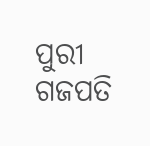ପୁରୀ ଗଜପତି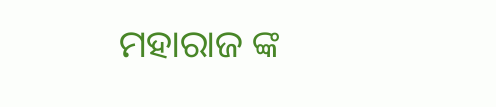ମହାରାଜ ଙ୍କ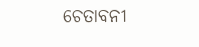ଚେତାବନୀ